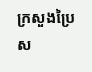ក្រសួងប្រៃស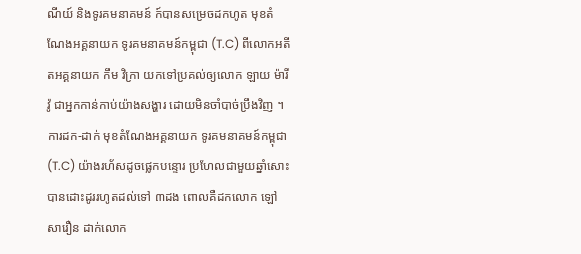ណីយ៍ និងទូរគមនាគមន៍ ក៍បានសម្រេចដកហូត មុខតំណែងអគ្គនាយក ទូរគមនាគមន៍កម្ពុជា (T.C) ពីលោកអតីតអគ្គនាយក កឹម វិក្រា យកទៅប្រគល់ឲ្យលោក ឡាយ ម៉ារីវ៉ូ ជាអ្នកកាន់កាប់យ៉ាងសង្ហារ ដោយមិនចាំបាច់ប្រឹងវិញ ។
ការដក-ដាក់ មុខតំណែងអគ្គនាយក ទូរគមនាគមន៍កម្ពុជា (T.C) យ៉ាងរហ័សដូចផ្លេកបន្ទោរ ប្រហែលជាមួយឆ្នាំសោះ បានដោះដូររហូតដល់ទៅ ៣ដង ពោលគឺដកលោក ឡៅ សារឿន ដាក់លោក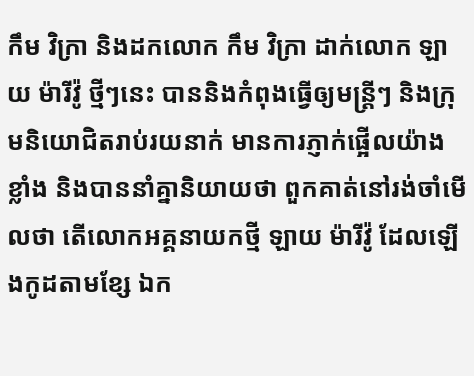កឹម វិក្រា និងដកលោក កឹម វិក្រា ដាក់លោក ឡាយ ម៉ារីវ៉ូ ថ្មីៗនេះ បាននិងកំពុងធ្វើឲ្យមន្ត្រីៗ និងក្រុមនិយោជិតរាប់រយនាក់ មានការភ្ញាក់ផ្អើលយ៉ាងខ្លាំង និងបាននាំគ្នានិយាយថា ពួកគាត់នៅរង់ចាំមើលថា តើលោកអគ្គនាយកថ្មី ឡាយ ម៉ារីវ៉ូ ដែលឡើងកូដតាមខ្សែ ឯក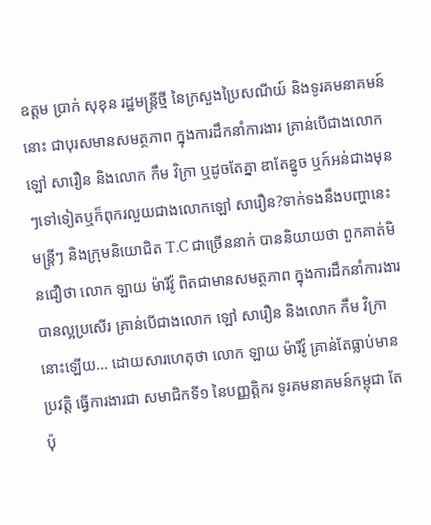ឧត្តម ប្រាក់ សុខុន រដ្ឋមន្ត្រីថ្មី នៃក្រសួងប្រៃសណីយ៍ និងទូរគមនាគមន៍នោះ ជាបុរសមានសមត្ថភាព ក្នុងការដឹកនាំការងារ គ្រាន់បើជាងលោក ឡៅ សារឿន និងលោក កឹម វិក្រា ឬដូចតែគ្នា ឌាតែខ្នូច ឬក៍អន់ជាងមុនៗទៅទៀតឬក៏ពុករលួយជាងលោកឡៅ សារឿន?ទាក់ទងនឹងបញ្ហានេះ មន្ត្រីៗ និងក្រុមនិយោជិត T.C ជាច្រើននាក់ បាននិយាយថា ពួកគាត់មិនជឿថា លោក ឡាយ ម៉ារីវ៉ូ ពិតជាមានសមត្ថភាព ក្នុងការដឹកនាំការងារ បានល្អប្រសើរ គ្រាន់បើជាងលោក ឡៅ សារឿន និងលោក កឹម វិក្រា នោះឡើយ… ដោយសារហេតុថា លោក ឡាយ ម៉ារីវ៉ូ គ្រាន់តែធ្លាប់មានប្រវត្តិ ធ្វើការងារជា សមាជិកទី១ នៃបញ្ញត្ដិករ ទូរគមនាគមន៍កម្ពុជា តែប៉ុ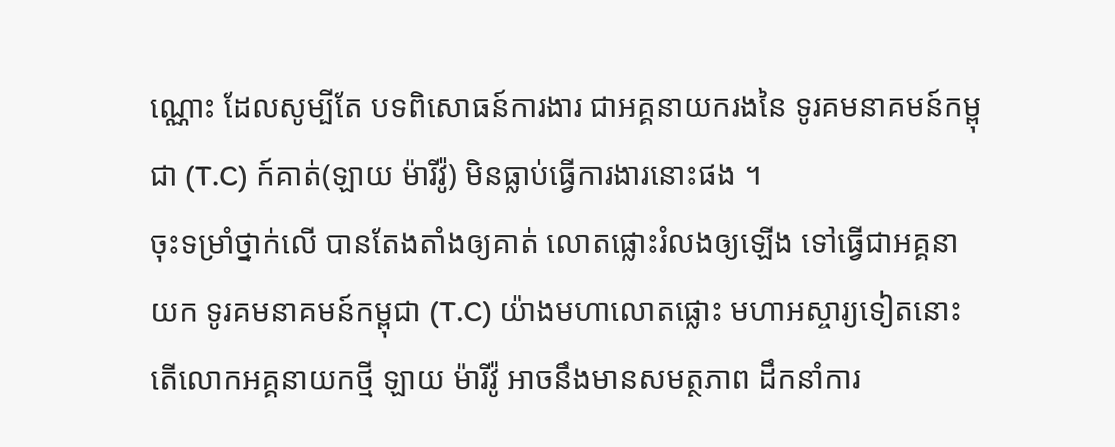ណ្ណោះ ដែលសូម្បីតែ បទពិសោធន៍ការងារ ជាអគ្គនាយករងនៃ ទូរគមនាគមន៍កម្ពុជា (T.C) ក៍គាត់(ឡាយ ម៉ារីវ៉ូ) មិនធ្លាប់ធ្វើការងារនោះផង ។
ចុះទម្រាំថ្នាក់លើ បានតែងតាំងឲ្យគាត់ លោតផ្លោះរំលងឲ្យឡើង ទៅធ្វើជាអគ្គនាយក ទូរគមនាគមន៍កម្ពុជា (T.C) យ៉ាងមហាលោតផ្លោះ មហាអស្ចារ្យទៀតនោះ តើលោកអគ្គនាយកថ្មី ឡាយ ម៉ារីវ៉ូ អាចនឹងមានសមត្ថភាព ដឹកនាំការ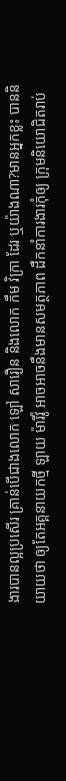ងារបានល្អប្រសើរ គ្រាន់បើជាងលោក ឡៅ សារឿន និងលោក កឹម វិក្រា ដែរ ឬយ៉ាងណា?មានអ្នកខ្លះ បាននិយាយថា ឲ្យតែអគ្គនាយកថ្មី ឡាយ ម៉ារីវ៉ូ អាចអាចនឹងមានសមត្ថភាព ដឹកនាំការងារកុំឲ្យ ក្រុមនិយោជិតរាប់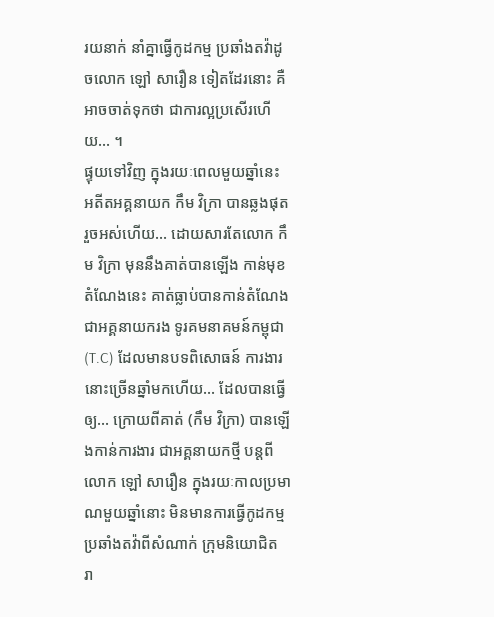រយនាក់ នាំគ្នាធ្វើកូដកម្ម ប្រឆាំងតវ៉ាដូចលោក ឡៅ សារឿន ទៀតដែរនោះ គឺអាចចាត់ទុកថា ជាការល្អប្រសើរហើយ… ។
ផ្ទុយទៅវិញ ក្នុងរយៈពេលមួយឆ្នាំនេះ អតីតអគ្គនាយក កឹម វិក្រា បានឆ្លងផុតរួចអស់ហើយ… ដោយសារតែលោក កឹម វិក្រា មុននឹងគាត់បានឡើង កាន់មុខតំណែងនេះ គាត់ធ្លាប់បានកាន់តំណែង ជាអគ្គនាយករង ទូរគមនាគមន៍កម្ពុជា (T.C) ដែលមានបទពិសោធន៍ ការងារនោះច្រើនឆ្នាំមកហើយ… ដែលបានធ្វើឲ្យ… ក្រោយពីគាត់ (កឹម វិក្រា) បានឡើងកាន់ការងារ ជាអគ្គនាយកថ្មី បន្តពីលោក ឡៅ សារឿន ក្នុងរយៈកាលប្រមាណមួយឆ្នាំនោះ មិនមានការធ្វើកូដកម្ម ប្រឆាំងតវ៉ាពីសំណាក់ ក្រុមនិយោជិត រា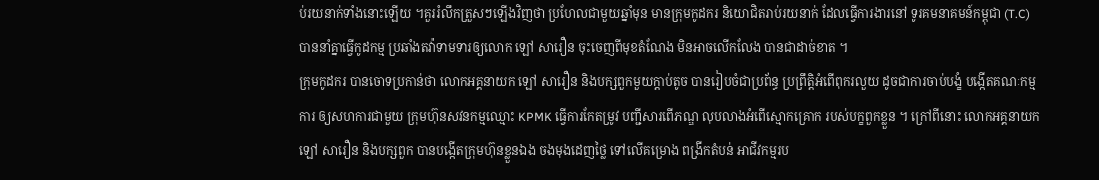ប់រយនាក់ទាំងនោះឡើយ ។គួររំលឹកត្រួសៗឡើងវិញថា ប្រហែលជាមួយឆ្នាំមុន មានក្រុមកូដករ និយោជិតរាប់រយនាក់ ដែលធ្វើការងារនៅ ទូរគមនាគមន៍កម្ពុជា (T.C) បាននាំគ្នាធ្វើកូដកម្ម ប្រឆាំងតវ៉ាទាមទារឲ្យលោក ឡៅ សារឿន ចុះចេញពីមុខតំណែង មិនអាចលើកលែង បានជាដាច់ខាត ។
ក្រុមកូដករ បានចោទប្រកាន់ថា លោកអគ្គនាយក ឡៅ សារឿន និងបក្សពួកមួយក្ដាប់តូច បានរៀបចំជាប្រព័ន្ធ ប្រព្រឹត្តិអំពើពុករលួយ ដូចជាការចាប់បង្ខំ បង្កើតគណៈកម្មការ ឲ្យសហការជាមួយ ក្រុមហ៊ុនសវនកម្មឈ្មោះ KPMK ធ្វើការកែតម្រូវ បញ្ជីសារពើភណ្ឌ លុបលាងអំពើស្មោកគ្រោក របស់បក្ខពួកខ្លួន ។ ក្រៅពីនោះ លោកអគ្គនាយក ឡៅ សារឿន និងបក្សពួក បានបង្កើតក្រុមហ៊ុនខ្លួនឯង ចងមុងដេញថ្លៃ ទៅលើគម្រោង ពង្រីកតំបន់ អាជីវកម្មរប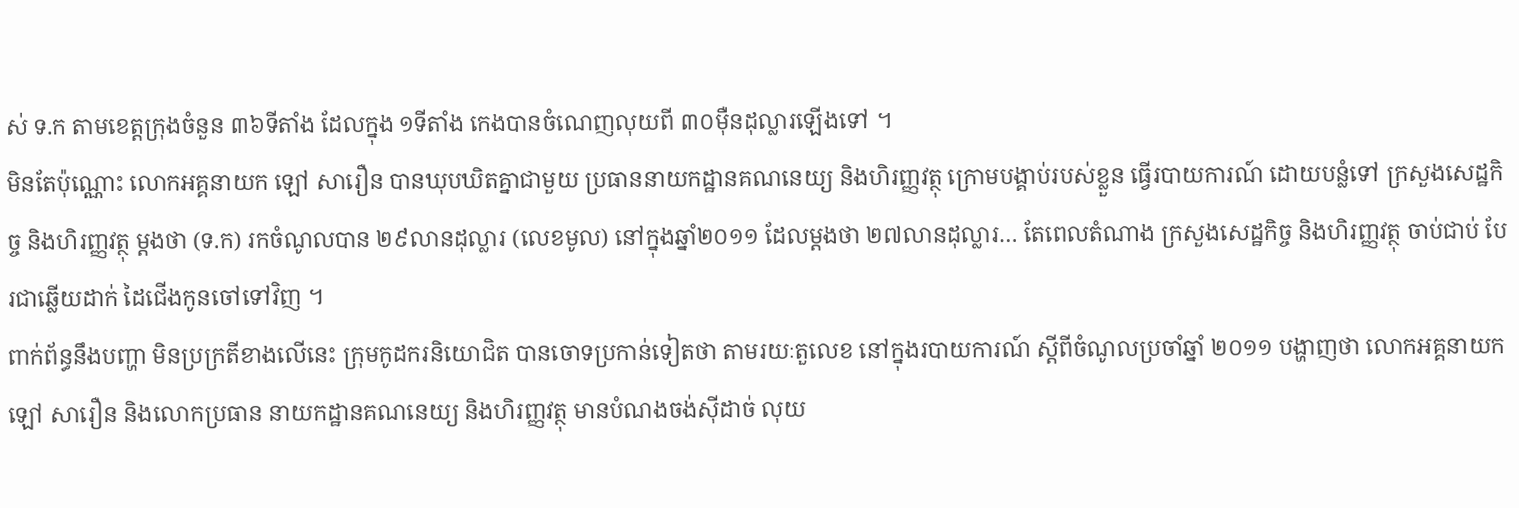ស់ ទ.ក តាមខេត្តក្រុងចំនួន ៣៦ទីតាំង ដែលក្នុង ១ទីតាំង កេងបានចំណេញលុយពី ៣០ម៉ឺនដុល្លារឡើងទៅ ។
មិនតែប៉ុណ្ណោះ លោកអគ្គនាយក ឡៅ សារឿន បានឃុបឃិតគ្នាជាមួយ ប្រធាននាយកដ្ឋានគណនេយ្យ និងហិរញ្ញវត្ថុ ក្រោមបង្គាប់របស់ខ្លួន ធ្វើរបាយការណ៍ ដោយបន្លំទៅ ក្រសួងសេដ្ឋកិច្ច និងហិរញ្ញវត្ថុ ម្តងថា (ទ.ក) រកចំណូលបាន ២៩លានដុល្លារ (លេខមូល) នៅក្នុងឆ្នាំ២០១១ ដែលម្តងថា ២៧លានដុល្លារ… តែពេលតំណាង ក្រសួងសេដ្ឋកិច្ច និងហិរញ្ញវត្ថុ ចាប់ជាប់ បែរជាឆ្លើយដាក់ ដៃជើងកូនចៅទៅវិញ ។
ពាក់ព័ន្ធនឹងបញ្ហា មិនប្រក្រតីខាងលើនេះ ក្រុមកូដករនិយោជិត បានចោទប្រកាន់ទៀតថា តាមរយៈតួលេខ នៅក្នុងរបាយការណ៍ ស្ដីពីចំណូលប្រចាំឆ្នាំ ២០១១ បង្ហាញថា លោកអគ្គនាយក ឡៅ សារឿន និងលោកប្រធាន នាយកដ្ឋានគណនេយ្យ និងហិរញ្ញវត្ថុ មានបំណងចង់ស៊ីដាច់ លុយ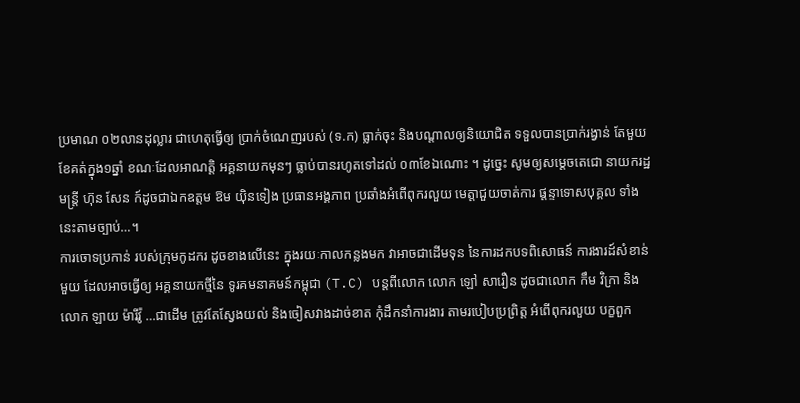ប្រមាណ ០២លានដុល្លារ ជាហេតុធ្វើឲ្យ ប្រាក់ចំណេញរបស់ (ទ.ក) ធ្លាក់ចុះ និងបណ្ដាលឲ្យនិយោជិត ទទួលបានប្រាក់រង្វាន់ តែមួយខែគត់ក្នុង១ឆ្នាំ ខណៈដែលអាណត្តិ អគ្គនាយកមុនៗ ធ្លាប់បានរហូតទៅដល់ ០៣ខែឯណោះ ។ ដូច្នេះ សូមឲ្យសម្តេចតេជោ នាយករដ្ឋមន្ត្រី ហ៊ុន សែន ក៍ដូចជាឯកឧត្តម ឱម យ៉ិនទៀង ប្រធានអង្គភាព ប្រឆាំងអំពើពុករលួយ មេត្តាជួយចាត់ការ ផ្ដន្ទាទោសបុគ្គល ទាំងនេះតាមច្បាប់…។
ការចោទប្រកាន់ របស់ក្រុមកូដករ ដូចខាងលើនេះ ក្នុងរយៈកាលកន្លងមក វាអាចជាដើមទុន នៃការដកបទពិសោធន៍ ការងារដ៍សំខាន់មួយ ដែលអាចធ្វើឲ្យ អគ្គនាយកថ្មីនៃ ទូរគមនាគមន៍កម្ពុជា (T.C) បន្តពីលោក លោក ឡៅ សារឿន ដូចជាលោក កឹម វិក្រា និងលោក ឡាយ ម៉ារីវ៉ូ …ជាដើម ត្រូវតែស្វែងយល់ និងចៀសវាងដាច់ខាត កុំដឹកនាំការងារ តាមរបៀបប្រព្រិត្ត អំពើពុករលួយ បក្ខពួក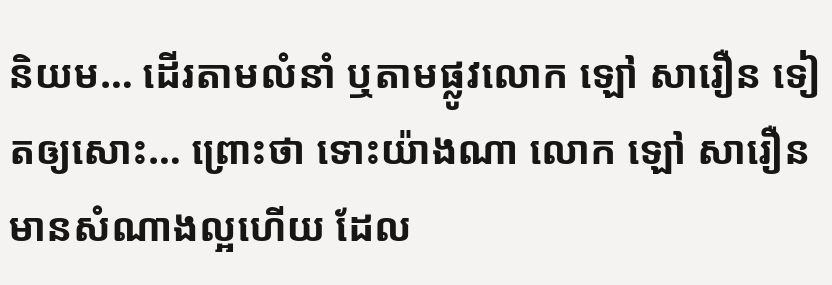និយម… ដើរតាមលំនាំ ឬតាមផ្លូវលោក ឡៅ សារឿន ទៀតឲ្យសោះ… ព្រោះថា ទោះយ៉ាងណា លោក ឡៅ សារឿន មានសំណាងល្អហើយ ដែល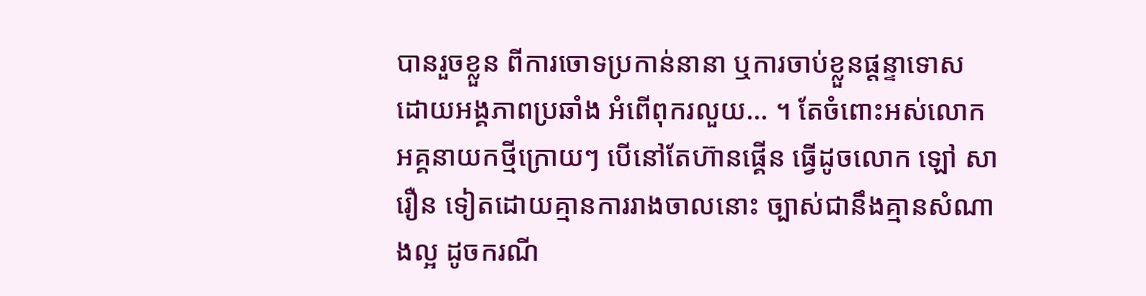បានរួចខ្លួន ពីការចោទប្រកាន់នានា ឬការចាប់ខ្លួនផ្ដន្ទាទោស ដោយអង្គភាពប្រឆាំង អំពើពុករលួយ… ។ តែចំពោះអស់លោក អគ្គនាយកថ្មីក្រោយៗ បើនៅតែហ៊ានផ្គើន ធ្វើដូចលោក ឡៅ សារឿន ទៀតដោយគ្មានការរាងចាលនោះ ច្បាស់ជានឹងគ្មានសំណាងល្អ ដូចករណី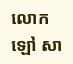លោក ឡៅ សា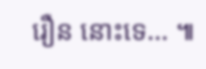រឿន នោះទេ… ៕